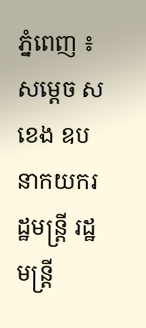ភ្នំពេញ ៖ សម្ដេច ស ខេង ឧបនាកយករដ្ឋមន្រ្តី រដ្ឋមន្ដ្រី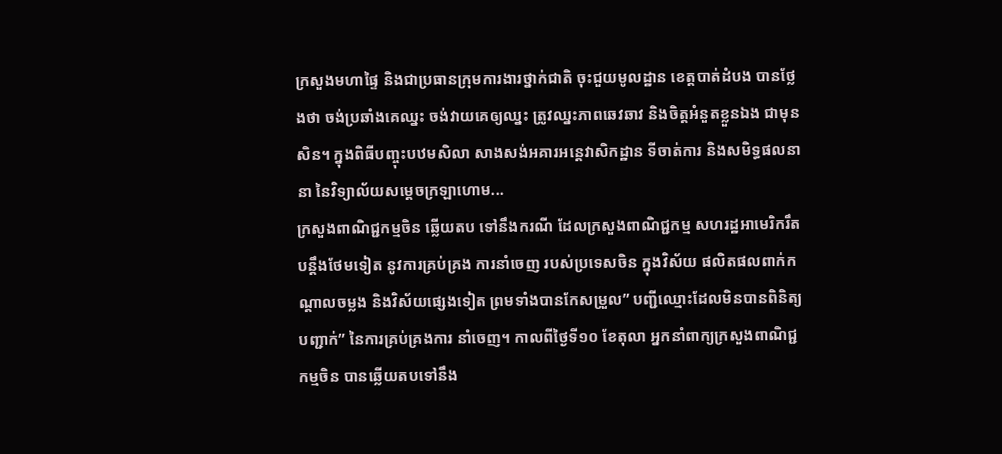ក្រសួងមហាផ្ទៃ និងជាប្រធានក្រុមការងារថ្នាក់ជាតិ ចុះជួយមូលដ្ឋាន ខេត្តបាត់ដំបង បានថ្លែងថា ចង់ប្រឆាំងគេឈ្នះ ចង់វាយគេឲ្យឈ្នះ ត្រូវឈ្នះភាពឆេវឆាវ និងចិត្តអំនួតខ្លួនឯង ជាមុនសិន។ ក្នុងពិធីបញ្ចុះបឋមសិលា សាងសង់អគារអន្តេវាសិកដ្ឋាន ទីចាត់ការ និងសមិទ្ធផលនានា នៃវិទ្យាល័យសម្ដេចក្រឡាហោម...
ក្រសួងពាណិជ្ជកម្មចិន ឆ្លើយតប ទៅនឹងករណី ដែលក្រសួងពាណិជ្ជកម្ម សហរដ្ឋអាមេរិករឹតបន្តឹងថែមទៀត នូវការគ្រប់គ្រង ការនាំចេញ របស់ប្រទេសចិន ក្នុងវិស័យ ផលិតផលពាក់កណ្តាលចម្លង និងវិស័យផ្សេងទៀត ព្រមទាំងបានកែសម្រួល” បញ្ជីឈ្មោះដែលមិនបានពិនិត្យបញ្ជាក់” នៃការគ្រប់គ្រងការ នាំចេញ។ កាលពីថ្ងៃទី១០ ខែតុលា អ្នកនាំពាក្យក្រសួងពាណិជ្ជកម្មចិន បានឆ្លើយតបទៅនឹង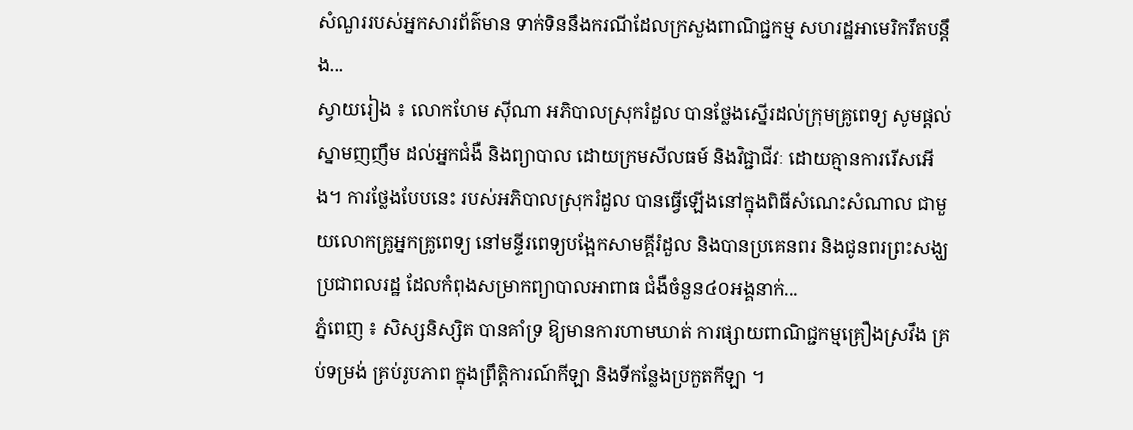សំណួររបស់អ្នកសារព័ត៌មាន ទាក់ទិននឹងករណីដែលក្រសួងពាណិជ្ជកម្ម សហរដ្ឋអាមេរិករឹតបន្តឹង...
ស្វាយរៀង ៖ លោកហែម សុីណា អភិបាលស្រុករំដួល បានថ្លែងស្នើរដល់ក្រុមគ្រូពេទ្យ សូមផ្តល់ស្នាមញញឹម ដល់អ្នកជំងឺ និងព្យាបាល ដោយក្រមសីលធម៍ និងវិជ្ជាជីវៈ ដោយគ្មានការរើសអើង។ ការថ្លែងបែបនេះ របស់អភិបាលស្រុករំដួល បានធ្វើឡើងនៅក្នុងពិធីសំណេះសំណាល ជាមួយលោកគ្រូអ្នកគ្រូពេទ្យ នៅមន្ទីរពេទ្យបង្អែកសាមគ្គីរំដួល និងបានប្រគេនពរ និងជូនពរព្រះសង្ឃ ប្រជាពលរដ្ឋ ដែលកំពុងសម្រាកព្យាបាលអាពាធ ជំងឺចំនួន៤០អង្គនាក់...
ភ្នំពេញ ៖ សិស្សនិស្សិត បានគាំទ្រ ឱ្យមានការហាមឃាត់ ការផ្សាយពាណិជ្ជកម្មគ្រឿងស្រវឹង គ្រប់ទម្រង់ គ្រប់រូបភាព ក្នុងព្រឹត្តិការណ៍កីឡា និងទីកន្លែងប្រកួតកីឡា ។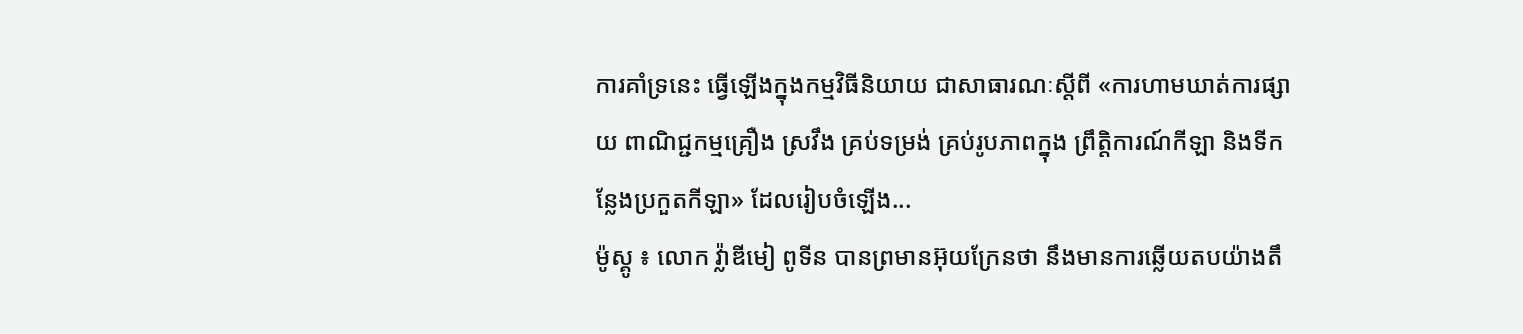ការគាំទ្រនេះ ធ្វើឡើងក្នុងកម្មវិធីនិយាយ ជាសាធារណៈស្ដីពី «ការហាមឃាត់ការផ្សាយ ពាណិជ្ជកម្មគ្រឿង ស្រវឹង គ្រប់ទម្រង់ គ្រប់រូបភាពក្នុង ព្រឹត្តិការណ៍កីឡា និងទីកន្លែងប្រកួតកីឡា» ដែលរៀបចំឡើង...
ម៉ូស្គូ ៖ លោក វ្ល៉ាឌីមៀ ពូទីន បានព្រមានអ៊ុយក្រែនថា នឹងមានការឆ្លើយតបយ៉ាងតឹ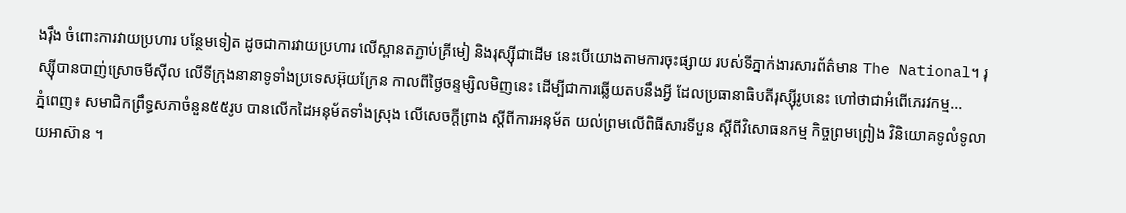ងរ៉ឹង ចំពោះការវាយប្រហារ បន្ថែមទៀត ដូចជាការវាយប្រហារ លើស្ពានតភ្ជាប់គ្រីមៀ និងរុស្ស៊ីជាដើម នេះបើយោងតាមការចុះផ្សាយ របស់ទីភ្នាក់ងារសារព័ត៌មាន The National។ រុស្ស៊ីបានបាញ់ស្រោចមីស៊ីល លើទីក្រុងនានាទូទាំងប្រទេសអ៊ុយក្រែន កាលពីថ្ងៃចន្ទម្សិលមិញនេះ ដើម្បីជាការឆ្លើយតបនឹងអ្វី ដែលប្រធានាធិបតីរុស្ស៊ីរូបនេះ ហៅថាជាអំពើភេរវកម្ម...
ភ្នំពេញ៖ សមាជិកព្រឹទ្ធសភាចំនួន៥៥រូប បានលើកដៃអនុម័តទាំងស្រុង លើសេចក្តីព្រាង ស្តីពីការអនុម័ត យល់ព្រមលើពិធីសារទីបួន ស្តីពីវិសោធនកម្ម កិច្ចព្រមព្រៀង វិនិយោគទូលំទូលាយអាស៊ាន ។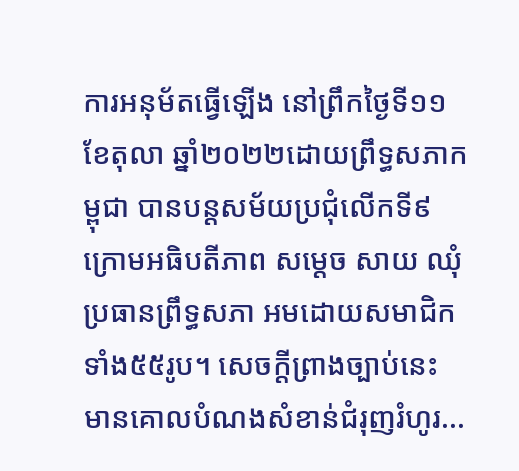ការអនុម័តធ្វើឡើង នៅព្រឹកថ្ងៃទី១១ ខែតុលា ឆ្នាំ២០២២ដោយព្រឹទ្ធសភាកម្ពុជា បានបន្តសម័យប្រជុំលើកទី៩ក្រោមអធិបតីភាព សម្តេច សាយ ឈុំ ប្រធានព្រឹទ្ធសភា អមដោយសមាជិកទាំង៥៥រូប។ សេចក្តីព្រាងច្បាប់នេះ មានគោលបំណងសំខាន់ជំរុញរំហូរ...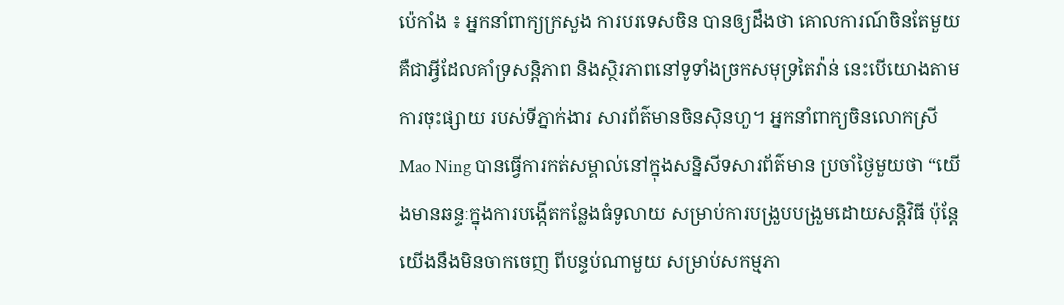ប៉េកាំង ៖ អ្នកនាំពាក្យក្រសួង ការបរទេសចិន បានឲ្យដឹងថា គោលការណ៍ចិនតែមួយ គឺជាអ្វីដែលគាំទ្រសន្តិភាព និងស្ថិរភាពនៅទូទាំងច្រកសមុទ្រតៃវ៉ាន់ នេះបើយោងតាមការចុះផ្សាយ របស់ទីភ្នាក់ងារ សារព័ត៌មានចិនស៊ិនហួ។ អ្នកនាំពាក្យចិនលោកស្រី Mao Ning បានធ្វើការកត់សម្គាល់នៅក្នុងសន្និសីទសារព័ត៌មាន ប្រចាំថ្ងៃមួយថា “យើងមានឆន្ទៈក្នុងការបង្កើតកន្លែងធំទូលាយ សម្រាប់ការបង្រួបបង្រួមដោយសន្តិវិធី ប៉ុន្តែយើងនឹងមិនចាកចេញ ពីបន្ទប់ណាមួយ សម្រាប់សកម្មភា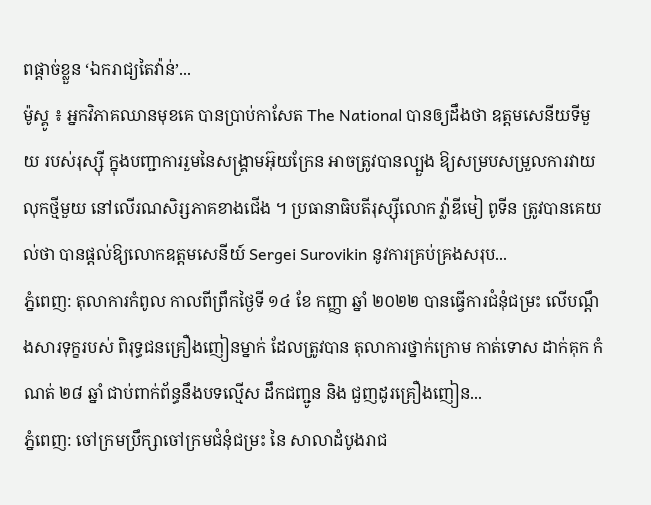ពផ្តាច់ខ្លួន ‘ឯករាជ្យតៃវ៉ាន់’...
ម៉ូស្គូ ៖ អ្នកវិភាគឈានមុខគេ បានប្រាប់កាសែត The National បានឲ្យដឹងថា ឧត្តមសេនីយទីមួយ របស់រុស្ស៊ី ក្នុងបញ្ជាការរួមនៃសង្គ្រាមអ៊ុយក្រែន អាចត្រូវបានល្បួង ឱ្យសម្របសម្រួលការវាយលុកថ្មីមួយ នៅលើរណសិរ្សភាគខាងជើង ។ ប្រធានាធិបតីរុស្ស៊ីលោក វ្ល៉ាឌីមៀ ពូទីន ត្រូវបានគេយល់ថា បានផ្តល់ឱ្យលោកឧត្តមសេនីយ៍ Sergei Surovikin នូវការគ្រប់គ្រងសរុប...
ភ្នំពេញ: តុលាការកំពូល កាលពីព្រឹកថ្ងៃទី ១៤ ខែ កញ្ញា ឆ្នាំ ២០២២ បានធ្វើការជំនុំជម្រះ លើបណ្ដឹងសារទុក្ខរបស់ ពិរុទ្ធជនគ្រឿងញៀនម្នាក់ ដែលត្រូវបាន តុលាការថ្នាក់ក្រោម កាត់ទោស ដាក់គុក កំណត់ ២៨ ឆ្នាំ ជាប់ពាក់ព័ន្ធនឹងបទល្មើស ដឹកជញ្ជូន និង ជួញដូរគ្រឿងញៀន...
ភ្នំពេញ: ចៅក្រមប្រឹក្សាចៅក្រមជំនុំជម្រះ នៃ សាលាដំបូងរាជ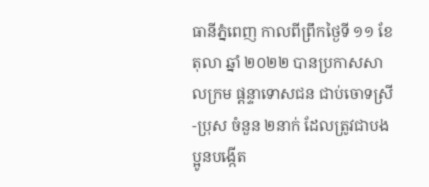ធានីភ្នំពេញ កាលពីព្រឹកថ្ងៃទី ១១ ខែ តុលា ឆ្នាំ ២០២២ បានប្រកាសសាលក្រម ផ្តន្ទាទោសជន ជាប់ចោទស្រី-ប្រុស ចំនួន ២នាក់ ដែលត្រូវជាបងប្អូនបង្កើត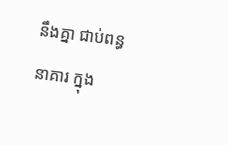នឹងគ្នា ជាប់ពន្ធនាគារ ក្នុង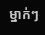ម្នាក់ៗ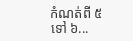កំណត់ពី ៥ ទៅ ៦...